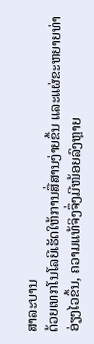ສາລະບານ
ດ້ວຍເທກໂນໂລຍີເຮັດໃຫ້ການສື່ສານງ່າຍຂຶ້ນ ແລະແຜ່ຂະຫຍາຍທ່າອ່ຽງໄວຂຶ້ນ, ຄວາມແທ້ຈິງຈຶ່ງມີໜ້ອຍລົງຫຼາຍ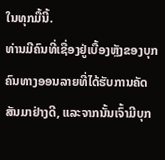ໃນທຸກມື້ນີ້.
ທ່ານມີຄົນທີ່ເຊື່ອງຢູ່ເບື້ອງຫຼັງຂອງບຸກຄົນທາງອອນລາຍທີ່ໄດ້ຮັບການຄັດສັນມາຢ່າງດີ, ແລະຈາກນັ້ນເຈົ້າມີບຸກ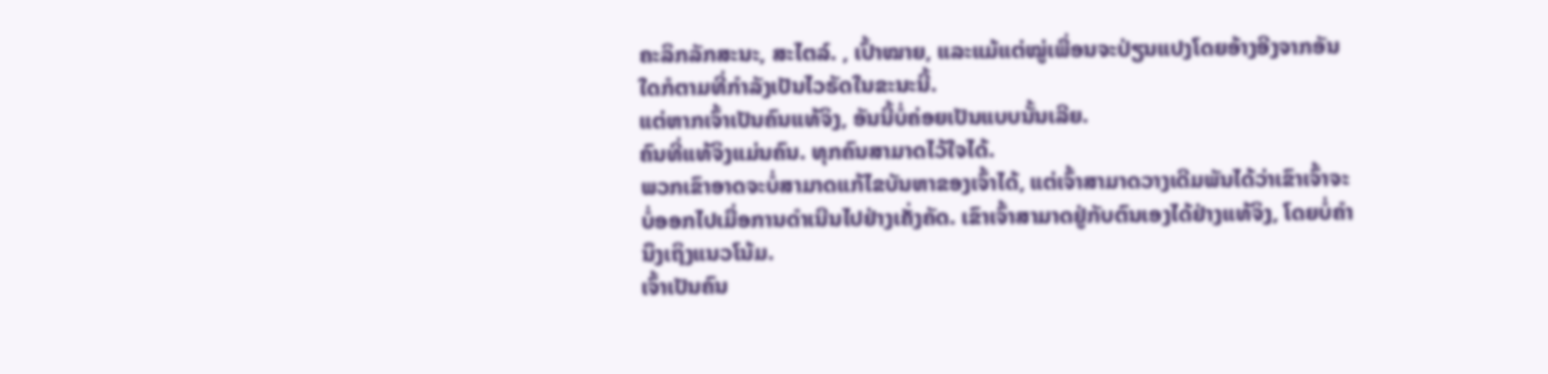ຄະລິກລັກສະນະ, ສະໄຕລ໌. , ເປົ້າໝາຍ, ແລະແມ້ແຕ່ໝູ່ເພື່ອນຈະປ່ຽນແປງໂດຍອ້າງອີງຈາກອັນໃດກໍຕາມທີ່ກຳລັງເປັນໄວຣັດໃນຂະນະນີ້.
ແຕ່ຫາກເຈົ້າເປັນຄົນແທ້ຈິງ, ອັນນີ້ບໍ່ຄ່ອຍເປັນແບບນັ້ນເລີຍ.
ຄົນທີ່ແທ້ຈິງແມ່ນຄົນ. ທຸກຄົນສາມາດໄວ້ໃຈໄດ້.
ພວກເຂົາອາດຈະບໍ່ສາມາດແກ້ໄຂບັນຫາຂອງເຈົ້າໄດ້, ແຕ່ເຈົ້າສາມາດວາງເດີມພັນໄດ້ວ່າເຂົາເຈົ້າຈະບໍ່ອອກໄປເມື່ອການດຳເນີນໄປຢ່າງເຄັ່ງຄັດ. ເຂົາເຈົ້າສາມາດຢູ່ກັບຕົນເອງໄດ້ຢ່າງແທ້ຈິງ, ໂດຍບໍ່ຄໍານຶງເຖິງແນວໂນ້ມ.
ເຈົ້າເປັນຄົນ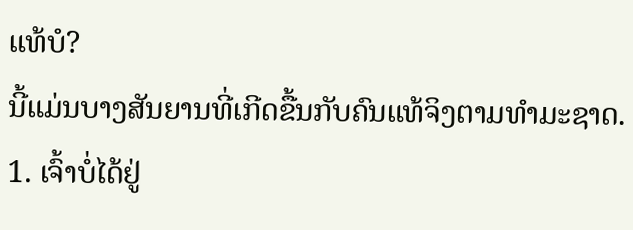ແທ້ບໍ?
ນີ້ແມ່ນບາງສັນຍານທີ່ເກີດຂື້ນກັບຄົນແທ້ຈິງຕາມທໍາມະຊາດ.
1. ເຈົ້າບໍ່ໄດ້ຢູ່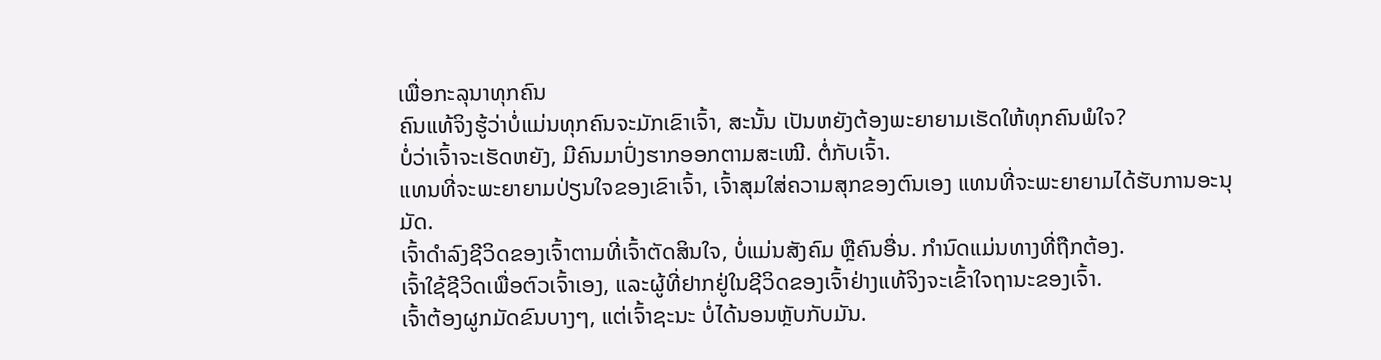ເພື່ອກະລຸນາທຸກຄົນ
ຄົນແທ້ຈິງຮູ້ວ່າບໍ່ແມ່ນທຸກຄົນຈະມັກເຂົາເຈົ້າ, ສະນັ້ນ ເປັນຫຍັງຕ້ອງພະຍາຍາມເຮັດໃຫ້ທຸກຄົນພໍໃຈ?
ບໍ່ວ່າເຈົ້າຈະເຮັດຫຍັງ, ມີຄົນມາປົ່ງຮາກອອກຕາມສະເໝີ. ຕໍ່ກັບເຈົ້າ.
ແທນທີ່ຈະພະຍາຍາມປ່ຽນໃຈຂອງເຂົາເຈົ້າ, ເຈົ້າສຸມໃສ່ຄວາມສຸກຂອງຕົນເອງ ແທນທີ່ຈະພະຍາຍາມໄດ້ຮັບການອະນຸມັດ.
ເຈົ້າດຳລົງຊີວິດຂອງເຈົ້າຕາມທີ່ເຈົ້າຕັດສິນໃຈ, ບໍ່ແມ່ນສັງຄົມ ຫຼືຄົນອື່ນ. ກຳນົດແມ່ນທາງທີ່ຖືກຕ້ອງ.
ເຈົ້າໃຊ້ຊີວິດເພື່ອຕົວເຈົ້າເອງ, ແລະຜູ້ທີ່ຢາກຢູ່ໃນຊີວິດຂອງເຈົ້າຢ່າງແທ້ຈິງຈະເຂົ້າໃຈຖານະຂອງເຈົ້າ.
ເຈົ້າຕ້ອງຜູກມັດຂົນບາງໆ, ແຕ່ເຈົ້າຊະນະ ບໍ່ໄດ້ນອນຫຼັບກັບມັນ.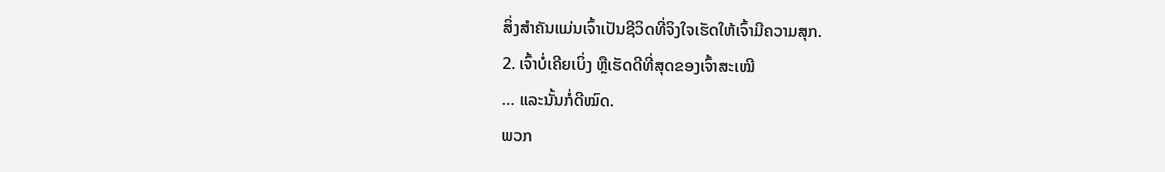ສິ່ງສຳຄັນແມ່ນເຈົ້າເປັນຊີວິດທີ່ຈິງໃຈເຮັດໃຫ້ເຈົ້າມີຄວາມສຸກ.
2. ເຈົ້າບໍ່ເຄີຍເບິ່ງ ຫຼືເຮັດດີທີ່ສຸດຂອງເຈົ້າສະເໝີ
… ແລະນັ້ນກໍ່ດີໝົດ.
ພວກ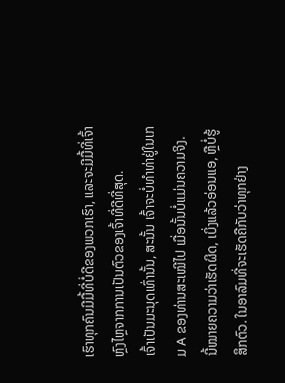ເຮົາທຸກຄົນມີມື້ທີ່ບໍ່ດີຂອງພວກເຮົາ, ແລະຈະມີມື້ທີ່ເຈົ້າຫຼົງໄຫຼຈາກການເປັນຕົວຂອງເຈົ້າທີ່ດີທີ່ສຸດ.
ເຈົ້າເປັນມະນຸດເທົ່ານັ້ນ, ສະນັ້ນ ເຈົ້າຈະບໍ່ທຳທ່າຢູ່ໃນເກມ A ຂອງທ່ານສະເໝີໄປ ເມື່ອນັ້ນບໍ່ແມ່ນຄວາມຈິງ.
ນີ້ໝາຍຄວາມວ່າເຮັດຜິດ, ເບິ່ງແລ້ວອ່ອນແອ, ຫຼືບໍ່ຮູ້ສຶກຕົວ. ໃນອາລົມທີ່ຈະເຮັດຄືກັບວ່າທຸກຢ່າງ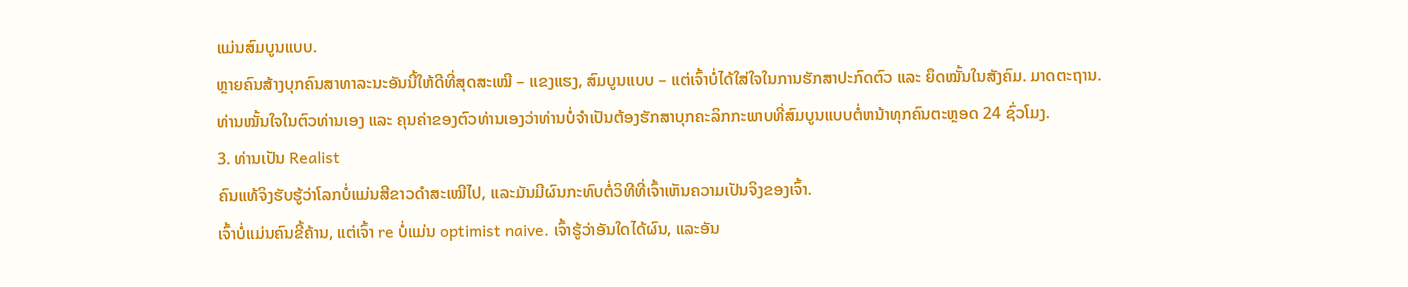ແມ່ນສົມບູນແບບ.
ຫຼາຍຄົນສ້າງບຸກຄົນສາທາລະນະອັນນີ້ໃຫ້ດີທີ່ສຸດສະເໝີ – ແຂງແຮງ, ສົມບູນແບບ – ແຕ່ເຈົ້າບໍ່ໄດ້ໃສ່ໃຈໃນການຮັກສາປະກົດຕົວ ແລະ ຍຶດໝັ້ນໃນສັງຄົມ. ມາດຕະຖານ.
ທ່ານໝັ້ນໃຈໃນຕົວທ່ານເອງ ແລະ ຄຸນຄ່າຂອງຕົວທ່ານເອງວ່າທ່ານບໍ່ຈໍາເປັນຕ້ອງຮັກສາບຸກຄະລິກກະພາບທີ່ສົມບູນແບບຕໍ່ຫນ້າທຸກຄົນຕະຫຼອດ 24 ຊົ່ວໂມງ.
3. ທ່ານເປັນ Realist
ຄົນແທ້ຈິງຮັບຮູ້ວ່າໂລກບໍ່ແມ່ນສີຂາວດຳສະເໝີໄປ, ແລະມັນມີຜົນກະທົບຕໍ່ວິທີທີ່ເຈົ້າເຫັນຄວາມເປັນຈິງຂອງເຈົ້າ.
ເຈົ້າບໍ່ແມ່ນຄົນຂີ້ຄ້ານ, ແຕ່ເຈົ້າ re ບໍ່ແມ່ນ optimist naive. ເຈົ້າຮູ້ວ່າອັນໃດໄດ້ຜົນ, ແລະອັນ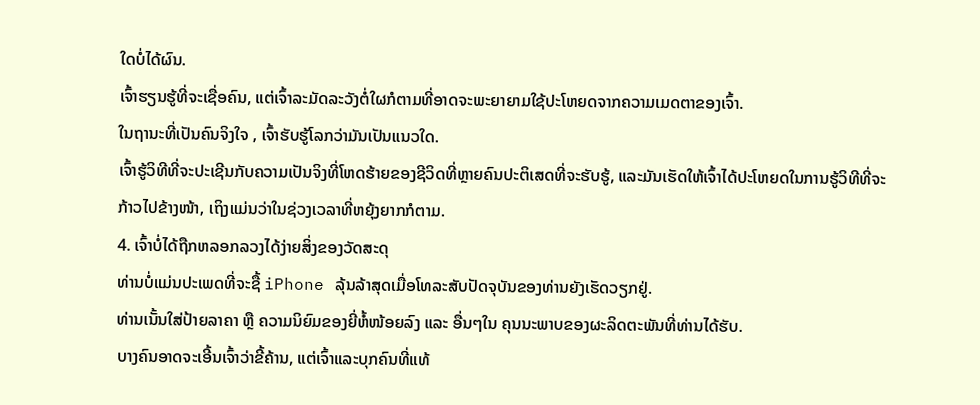ໃດບໍ່ໄດ້ຜົນ.
ເຈົ້າຮຽນຮູ້ທີ່ຈະເຊື່ອຄົນ, ແຕ່ເຈົ້າລະມັດລະວັງຕໍ່ໃຜກໍຕາມທີ່ອາດຈະພະຍາຍາມໃຊ້ປະໂຫຍດຈາກຄວາມເມດຕາຂອງເຈົ້າ.
ໃນຖານະທີ່ເປັນຄົນຈິງໃຈ , ເຈົ້າຮັບຮູ້ໂລກວ່າມັນເປັນແນວໃດ.
ເຈົ້າຮູ້ວິທີທີ່ຈະປະເຊີນກັບຄວາມເປັນຈິງທີ່ໂຫດຮ້າຍຂອງຊີວິດທີ່ຫຼາຍຄົນປະຕິເສດທີ່ຈະຮັບຮູ້, ແລະມັນເຮັດໃຫ້ເຈົ້າໄດ້ປະໂຫຍດໃນການຮູ້ວິທີທີ່ຈະກ້າວໄປຂ້າງໜ້າ, ເຖິງແມ່ນວ່າໃນຊ່ວງເວລາທີ່ຫຍຸ້ງຍາກກໍຕາມ.
4. ເຈົ້າບໍ່ໄດ້ຖືກຫລອກລວງໄດ້ງ່າຍສິ່ງຂອງວັດສະດຸ
ທ່ານບໍ່ແມ່ນປະເພດທີ່ຈະຊື້ iPhone ລຸ້ນລ້າສຸດເມື່ອໂທລະສັບປັດຈຸບັນຂອງທ່ານຍັງເຮັດວຽກຢູ່.
ທ່ານເນັ້ນໃສ່ປ້າຍລາຄາ ຫຼື ຄວາມນິຍົມຂອງຍີ່ຫໍ້ໜ້ອຍລົງ ແລະ ອື່ນໆໃນ ຄຸນນະພາບຂອງຜະລິດຕະພັນທີ່ທ່ານໄດ້ຮັບ.
ບາງຄົນອາດຈະເອີ້ນເຈົ້າວ່າຂີ້ຄ້ານ, ແຕ່ເຈົ້າແລະບຸກຄົນທີ່ແທ້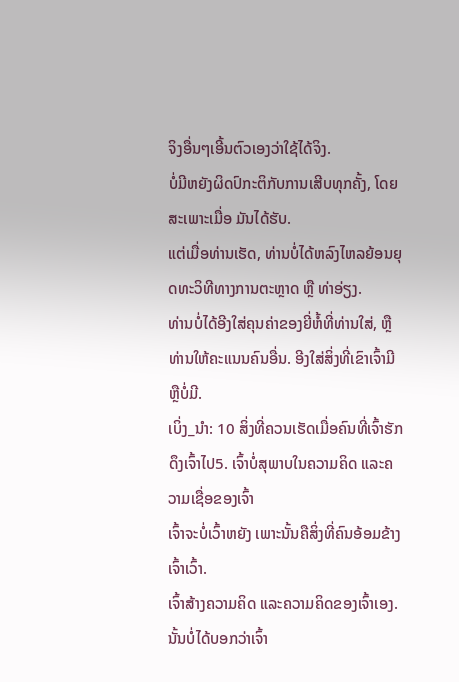ຈິງອື່ນໆເອີ້ນຕົວເອງວ່າໃຊ້ໄດ້ຈິງ.
ບໍ່ມີຫຍັງຜິດປົກະຕິກັບການເສີບທຸກຄັ້ງ, ໂດຍສະເພາະເມື່ອ ມັນໄດ້ຮັບ.
ແຕ່ເມື່ອທ່ານເຮັດ, ທ່ານບໍ່ໄດ້ຫລົງໄຫລຍ້ອນຍຸດທະວິທີທາງການຕະຫຼາດ ຫຼື ທ່າອ່ຽງ.
ທ່ານບໍ່ໄດ້ອີງໃສ່ຄຸນຄ່າຂອງຍີ່ຫໍ້ທີ່ທ່ານໃສ່, ຫຼືທ່ານໃຫ້ຄະແນນຄົນອື່ນ. ອີງໃສ່ສິ່ງທີ່ເຂົາເຈົ້າມີ ຫຼືບໍ່ມີ.
ເບິ່ງ_ນຳ: 10 ສິ່ງທີ່ຄວນເຮັດເມື່ອຄົນທີ່ເຈົ້າຮັກດຶງເຈົ້າໄປ5. ເຈົ້າບໍ່ສຸພາບໃນຄວາມຄິດ ແລະຄວາມເຊື່ອຂອງເຈົ້າ
ເຈົ້າຈະບໍ່ເວົ້າຫຍັງ ເພາະນັ້ນຄືສິ່ງທີ່ຄົນອ້ອມຂ້າງເຈົ້າເວົ້າ.
ເຈົ້າສ້າງຄວາມຄິດ ແລະຄວາມຄິດຂອງເຈົ້າເອງ.
ນັ້ນບໍ່ໄດ້ບອກວ່າເຈົ້າ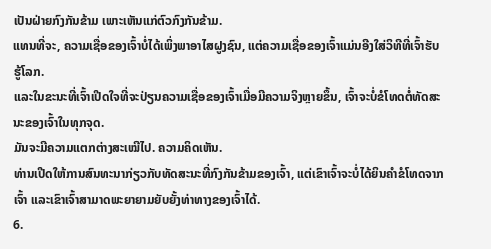ເປັນຝ່າຍກົງກັນຂ້າມ ເພາະເຫັນແກ່ຕົວກົງກັນຂ້າມ.
ແທນທີ່ຈະ, ຄວາມເຊື່ອຂອງເຈົ້າບໍ່ໄດ້ເພິ່ງພາອາໄສຝູງຊົນ, ແຕ່ຄວາມເຊື່ອຂອງເຈົ້າແມ່ນອີງໃສ່ວິທີທີ່ເຈົ້າຮັບຮູ້ໂລກ.
ແລະໃນຂະນະທີ່ເຈົ້າເປີດໃຈທີ່ຈະປ່ຽນຄວາມເຊື່ອຂອງເຈົ້າເມື່ອມີຄວາມຈິງຫຼາຍຂຶ້ນ, ເຈົ້າຈະບໍ່ຂໍໂທດຕໍ່ທັດສະນະຂອງເຈົ້າໃນທຸກຈຸດ.
ມັນຈະມີຄວາມແຕກຕ່າງສະເໝີໄປ. ຄວາມຄິດເຫັນ.
ທ່ານເປີດໃຫ້ການສົນທະນາກ່ຽວກັບທັດສະນະທີ່ກົງກັນຂ້າມຂອງເຈົ້າ, ແຕ່ເຂົາເຈົ້າຈະບໍ່ໄດ້ຍິນຄໍາຂໍໂທດຈາກເຈົ້າ ແລະເຂົາເຈົ້າສາມາດພະຍາຍາມຍັບຍັ້ງທ່າທາງຂອງເຈົ້າໄດ້.
6.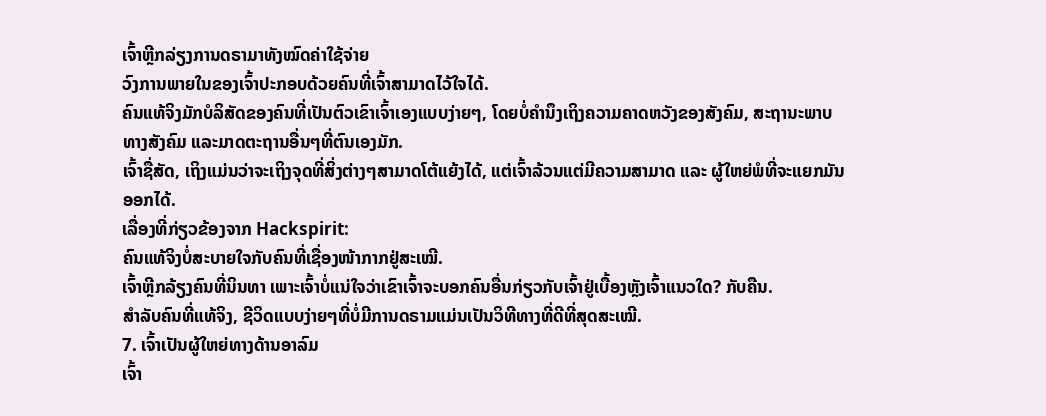ເຈົ້າຫຼີກລ່ຽງການດຣາມາທັງໝົດຄ່າໃຊ້ຈ່າຍ
ວົງການພາຍໃນຂອງເຈົ້າປະກອບດ້ວຍຄົນທີ່ເຈົ້າສາມາດໄວ້ໃຈໄດ້.
ຄົນແທ້ຈິງມັກບໍລິສັດຂອງຄົນທີ່ເປັນຕົວເຂົາເຈົ້າເອງແບບງ່າຍໆ, ໂດຍບໍ່ຄໍານຶງເຖິງຄວາມຄາດຫວັງຂອງສັງຄົມ, ສະຖານະພາບທາງສັງຄົມ ແລະມາດຕະຖານອື່ນໆທີ່ຕົນເອງມັກ.
ເຈົ້າຊື່ສັດ, ເຖິງແມ່ນວ່າຈະເຖິງຈຸດທີ່ສິ່ງຕ່າງໆສາມາດໂຕ້ແຍ້ງໄດ້, ແຕ່ເຈົ້າລ້ວນແຕ່ມີຄວາມສາມາດ ແລະ ຜູ້ໃຫຍ່ພໍທີ່ຈະແຍກມັນອອກໄດ້.
ເລື່ອງທີ່ກ່ຽວຂ້ອງຈາກ Hackspirit:
ຄົນແທ້ຈິງບໍ່ສະບາຍໃຈກັບຄົນທີ່ເຊື່ອງໜ້າກາກຢູ່ສະເໝີ.
ເຈົ້າຫຼີກລ້ຽງຄົນທີ່ນິນທາ ເພາະເຈົ້າບໍ່ແນ່ໃຈວ່າເຂົາເຈົ້າຈະບອກຄົນອື່ນກ່ຽວກັບເຈົ້າຢູ່ເບື້ອງຫຼັງເຈົ້າແນວໃດ? ກັບຄືນ.
ສຳລັບຄົນທີ່ແທ້ຈິງ, ຊີວິດແບບງ່າຍໆທີ່ບໍ່ມີການດຣາມແມ່ນເປັນວິທີທາງທີ່ດີທີ່ສຸດສະເໝີ.
7. ເຈົ້າເປັນຜູ້ໃຫຍ່ທາງດ້ານອາລົມ
ເຈົ້າ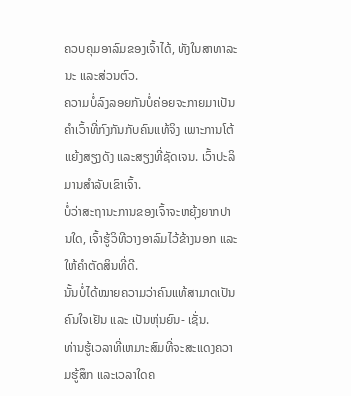ຄວບຄຸມອາລົມຂອງເຈົ້າໄດ້, ທັງໃນສາທາລະນະ ແລະສ່ວນຕົວ.
ຄວາມບໍ່ລົງລອຍກັນບໍ່ຄ່ອຍຈະກາຍມາເປັນຄຳເວົ້າທີ່ກົງກັນກັບຄົນແທ້ຈິງ ເພາະການໂຕ້ແຍ້ງສຽງດັງ ແລະສຽງທີ່ຊັດເຈນ. ເວົ້າປະລິມານສຳລັບເຂົາເຈົ້າ.
ບໍ່ວ່າສະຖານະການຂອງເຈົ້າຈະຫຍຸ້ງຍາກປານໃດ, ເຈົ້າຮູ້ວິທີວາງອາລົມໄວ້ຂ້າງນອກ ແລະໃຫ້ຄຳຕັດສິນທີ່ດີ.
ນັ້ນບໍ່ໄດ້ໝາຍຄວາມວ່າຄົນແທ້ສາມາດເປັນຄົນໃຈເຢັນ ແລະ ເປັນຫຸ່ນຍົນ- ເຊັ່ນ.
ທ່ານຮູ້ເວລາທີ່ເຫມາະສົມທີ່ຈະສະແດງຄວາມຮູ້ສຶກ ແລະເວລາໃດຄ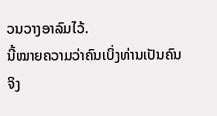ວນວາງອາລົມໄວ້.
ນີ້ໝາຍຄວາມວ່າຄົນເບິ່ງທ່ານເປັນຄົນຈິງ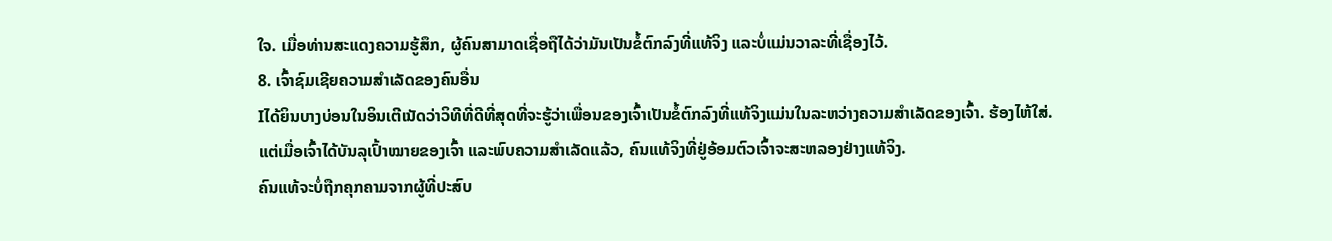ໃຈ. ເມື່ອທ່ານສະແດງຄວາມຮູ້ສຶກ, ຜູ້ຄົນສາມາດເຊື່ອຖືໄດ້ວ່າມັນເປັນຂໍ້ຕົກລົງທີ່ແທ້ຈິງ ແລະບໍ່ແມ່ນວາລະທີ່ເຊື່ອງໄວ້.
8. ເຈົ້າຊົມເຊີຍຄວາມສໍາເລັດຂອງຄົນອື່ນ
Iໄດ້ຍິນບາງບ່ອນໃນອິນເຕີເນັດວ່າວິທີທີ່ດີທີ່ສຸດທີ່ຈະຮູ້ວ່າເພື່ອນຂອງເຈົ້າເປັນຂໍ້ຕົກລົງທີ່ແທ້ຈິງແມ່ນໃນລະຫວ່າງຄວາມສໍາເລັດຂອງເຈົ້າ. ຮ້ອງໄຫ້ໃສ່.
ແຕ່ເມື່ອເຈົ້າໄດ້ບັນລຸເປົ້າໝາຍຂອງເຈົ້າ ແລະພົບຄວາມສຳເລັດແລ້ວ, ຄົນແທ້ຈິງທີ່ຢູ່ອ້ອມຕົວເຈົ້າຈະສະຫລອງຢ່າງແທ້ຈິງ.
ຄົນແທ້ຈະບໍ່ຖືກຄຸກຄາມຈາກຜູ້ທີ່ປະສົບ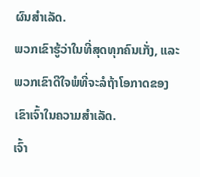ຜົນສຳເລັດ.
ພວກເຂົາຮູ້ວ່າໃນທີ່ສຸດທຸກຄົນເກັ່ງ, ແລະພວກເຂົາດີໃຈພໍທີ່ຈະລໍຖ້າໂອກາດຂອງເຂົາເຈົ້າໃນຄວາມສໍາເລັດ.
ເຈົ້າ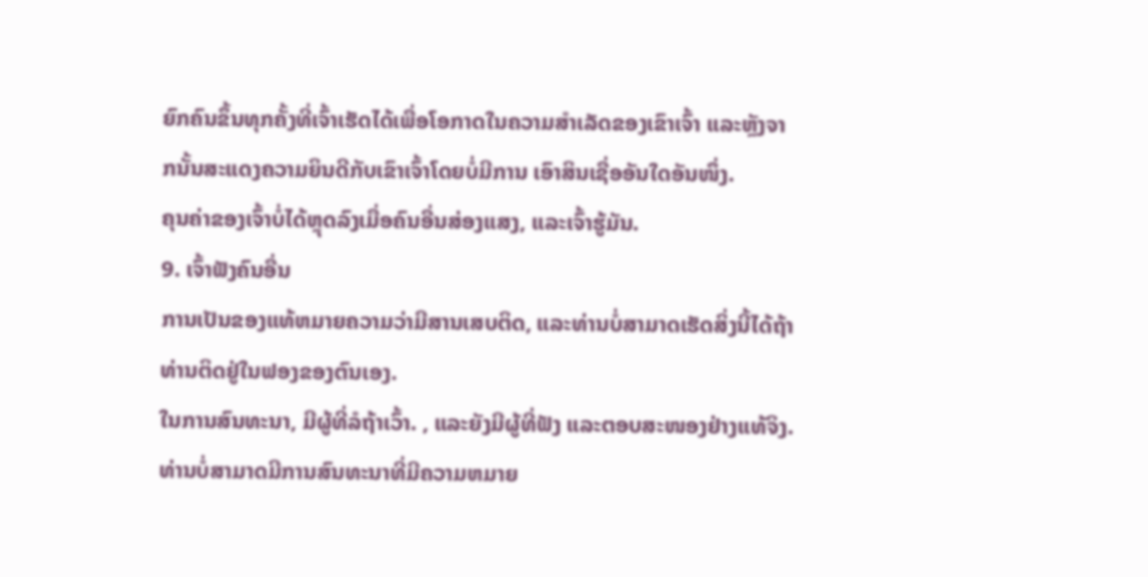ຍົກຄົນຂຶ້ນທຸກຄັ້ງທີ່ເຈົ້າເຮັດໄດ້ເພື່ອໂອກາດໃນຄວາມສໍາເລັດຂອງເຂົາເຈົ້າ ແລະຫຼັງຈາກນັ້ນສະແດງຄວາມຍິນດີກັບເຂົາເຈົ້າໂດຍບໍ່ມີການ ເອົາສິນເຊື່ອອັນໃດອັນໜຶ່ງ.
ຄຸນຄ່າຂອງເຈົ້າບໍ່ໄດ້ຫຼຸດລົງເມື່ອຄົນອື່ນສ່ອງແສງ, ແລະເຈົ້າຮູ້ມັນ.
9. ເຈົ້າຟັງຄົນອື່ນ
ການເປັນຂອງແທ້ຫມາຍຄວາມວ່າມີສານເສບຕິດ, ແລະທ່ານບໍ່ສາມາດເຮັດສິ່ງນີ້ໄດ້ຖ້າທ່ານຕິດຢູ່ໃນຟອງຂອງຕົນເອງ.
ໃນການສົນທະນາ, ມີຜູ້ທີ່ລໍຖ້າເວົ້າ. , ແລະຍັງມີຜູ້ທີ່ຟັງ ແລະຕອບສະໜອງຢ່າງແທ້ຈິງ.
ທ່ານບໍ່ສາມາດມີການສົນທະນາທີ່ມີຄວາມຫມາຍ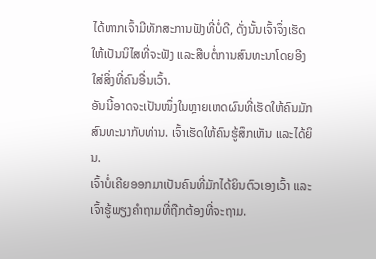ໄດ້ຫາກເຈົ້າມີທັກສະການຟັງທີ່ບໍ່ດີ, ດັ່ງນັ້ນເຈົ້າຈຶ່ງເຮັດໃຫ້ເປັນນິໄສທີ່ຈະຟັງ ແລະສືບຕໍ່ການສົນທະນາໂດຍອີງໃສ່ສິ່ງທີ່ຄົນອື່ນເວົ້າ.
ອັນນີ້ອາດຈະເປັນໜຶ່ງໃນຫຼາຍເຫດຜົນທີ່ເຮັດໃຫ້ຄົນມັກສົນທະນາກັບທ່ານ. ເຈົ້າເຮັດໃຫ້ຄົນຮູ້ສຶກເຫັນ ແລະໄດ້ຍິນ.
ເຈົ້າບໍ່ເຄີຍອອກມາເປັນຄົນທີ່ມັກໄດ້ຍິນຕົວເອງເວົ້າ ແລະເຈົ້າຮູ້ພຽງຄຳຖາມທີ່ຖືກຕ້ອງທີ່ຈະຖາມ.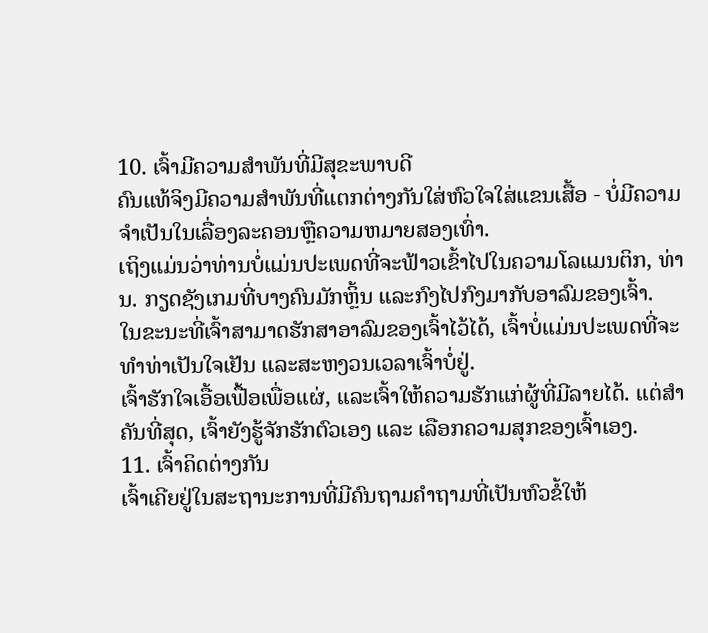10. ເຈົ້າມີຄວາມສໍາພັນທີ່ມີສຸຂະພາບດີ
ຄົນແທ້ຈິງມີຄວາມສໍາພັນທີ່ແຕກຕ່າງກັນໃສ່ຫົວໃຈໃສ່ແຂນເສື້ອ - ບໍ່ມີຄວາມຈໍາເປັນໃນເລື່ອງລະຄອນຫຼືຄວາມຫມາຍສອງເທົ່າ.
ເຖິງແມ່ນວ່າທ່ານບໍ່ແມ່ນປະເພດທີ່ຈະຟ້າວເຂົ້າໄປໃນຄວາມໂລແມນຕິກ, ທ່ານ. ກຽດຊັງເກມທີ່ບາງຄົນມັກຫຼິ້ນ ແລະກົງໄປກົງມາກັບອາລົມຂອງເຈົ້າ.
ໃນຂະນະທີ່ເຈົ້າສາມາດຮັກສາອາລົມຂອງເຈົ້າໄວ້ໄດ້, ເຈົ້າບໍ່ແມ່ນປະເພດທີ່ຈະທຳທ່າເປັນໃຈເຢັນ ແລະສະຫງວນເວລາເຈົ້າບໍ່ຢູ່.
ເຈົ້າຮັກໃຈເອື້ອເຟື້ອເພື່ອແຜ່, ແລະເຈົ້າໃຫ້ຄວາມຮັກແກ່ຜູ້ທີ່ມີລາຍໄດ້. ແຕ່ສຳຄັນທີ່ສຸດ, ເຈົ້າຍັງຮູ້ຈັກຮັກຕົວເອງ ແລະ ເລືອກຄວາມສຸກຂອງເຈົ້າເອງ.
11. ເຈົ້າຄິດຕ່າງກັນ
ເຈົ້າເຄີຍຢູ່ໃນສະຖານະການທີ່ມີຄົນຖາມຄຳຖາມທີ່ເປັນຫົວຂໍ້ໃຫ້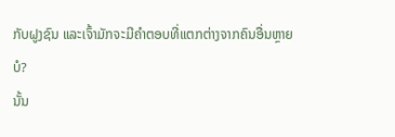ກັບຝູງຊົນ ແລະເຈົ້າມັກຈະມີຄຳຕອບທີ່ແຕກຕ່າງຈາກຄົນອື່ນຫຼາຍບໍ?
ນັ້ນ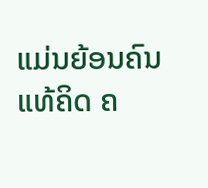ແມ່ນຍ້ອນຄົນແທ້ຄິດ ຄ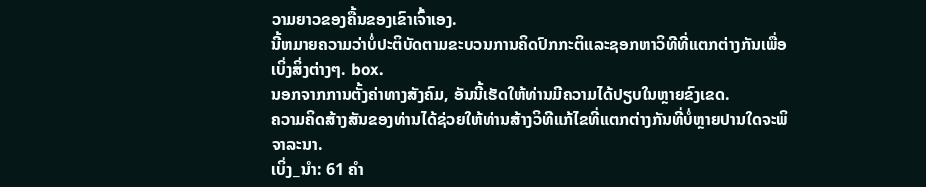ວາມຍາວຂອງຄື້ນຂອງເຂົາເຈົ້າເອງ.
ນີ້ຫມາຍຄວາມວ່າບໍ່ປະຕິບັດຕາມຂະບວນການຄິດປົກກະຕິແລະຊອກຫາວິທີທີ່ແຕກຕ່າງກັນເພື່ອເບິ່ງສິ່ງຕ່າງໆ. box.
ນອກຈາກການຕັ້ງຄ່າທາງສັງຄົມ, ອັນນີ້ເຮັດໃຫ້ທ່ານມີຄວາມໄດ້ປຽບໃນຫຼາຍຂົງເຂດ.
ຄວາມຄິດສ້າງສັນຂອງທ່ານໄດ້ຊ່ວຍໃຫ້ທ່ານສ້າງວິທີແກ້ໄຂທີ່ແຕກຕ່າງກັນທີ່ບໍ່ຫຼາຍປານໃດຈະພິຈາລະນາ.
ເບິ່ງ_ນຳ: 61 ຄຳ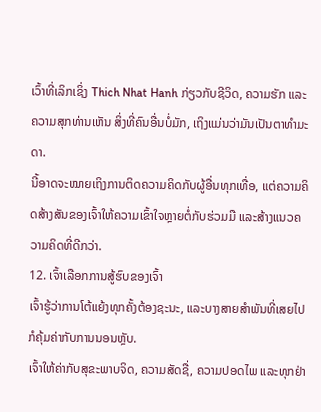ເວົ້າທີ່ເລິກເຊິ່ງ Thich Nhat Hanh ກ່ຽວກັບຊີວິດ, ຄວາມຮັກ ແລະຄວາມສຸກທ່ານເຫັນ ສິ່ງທີ່ຄົນອື່ນບໍ່ມັກ, ເຖິງແມ່ນວ່າມັນເປັນຕາທຳມະດາ.
ນີ້ອາດຈະໝາຍເຖິງການຕິດຄວາມຄິດກັບຜູ້ອື່ນທຸກເທື່ອ, ແຕ່ຄວາມຄິດສ້າງສັນຂອງເຈົ້າໃຫ້ຄວາມເຂົ້າໃຈຫຼາຍຕໍ່ກັບຮ່ວມມື ແລະສ້າງແນວຄວາມຄິດທີ່ດີກວ່າ.
12. ເຈົ້າເລືອກການສູ້ຮົບຂອງເຈົ້າ
ເຈົ້າຮູ້ວ່າການໂຕ້ແຍ້ງທຸກຄັ້ງຕ້ອງຊະນະ, ແລະບາງສາຍສຳພັນທີ່ເສຍໄປກໍຄຸ້ມຄ່າກັບການນອນຫຼັບ.
ເຈົ້າໃຫ້ຄ່າກັບສຸຂະພາບຈິດ, ຄວາມສັດຊື່, ຄວາມປອດໄພ ແລະທຸກຢ່າ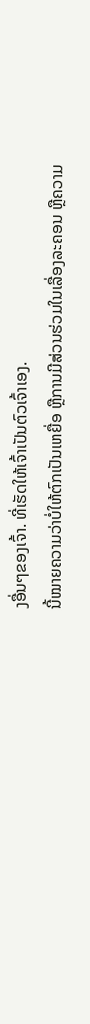ງອື່ນໆຂອງເຈົ້າ. ທີ່ເຮັດໃຫ້ເຈົ້າເປັນຕົວເຈົ້າເອງ.
ນີ້ໝາຍຄວາມວ່າບໍ່ໃຫ້ຕົກເປັນເຫຍື່ອ ຫຼືການມີສ່ວນຮ່ວມໃນເລື່ອງລະຄອນ ຫຼືຄວາມ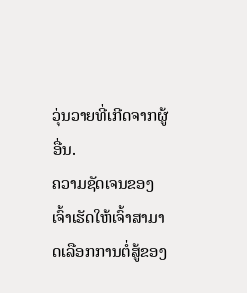ວຸ່ນວາຍທີ່ເກີດຈາກຜູ້ອື່ນ.
ຄວາມຊັດເຈນຂອງເຈົ້າເຮັດໃຫ້ເຈົ້າສາມາດເລືອກການຕໍ່ສູ້ຂອງ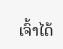ເຈົ້າໄດ້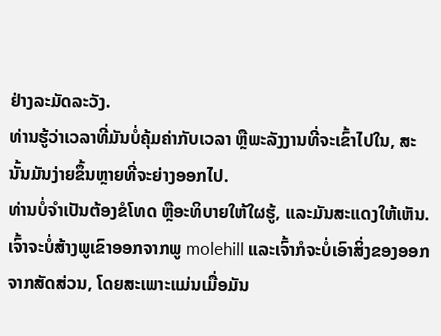ຢ່າງລະມັດລະວັງ.
ທ່ານຮູ້ວ່າເວລາທີ່ມັນບໍ່ຄຸ້ມຄ່າກັບເວລາ ຫຼືພະລັງງານທີ່ຈະເຂົ້າໄປໃນ, ສະນັ້ນມັນງ່າຍຂຶ້ນຫຼາຍທີ່ຈະຍ່າງອອກໄປ.
ທ່ານບໍ່ຈໍາເປັນຕ້ອງຂໍໂທດ ຫຼືອະທິບາຍໃຫ້ໃຜຮູ້, ແລະມັນສະແດງໃຫ້ເຫັນ.
ເຈົ້າຈະບໍ່ສ້າງພູເຂົາອອກຈາກພູ molehill ແລະເຈົ້າກໍຈະບໍ່ເອົາສິ່ງຂອງອອກຈາກສັດສ່ວນ, ໂດຍສະເພາະແມ່ນເມື່ອມັນ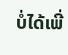ບໍ່ໄດ້ເພີ່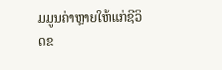ມມູນຄ່າຫຼາຍໃຫ້ແກ່ຊີວິດຂ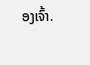ອງເຈົ້າ.